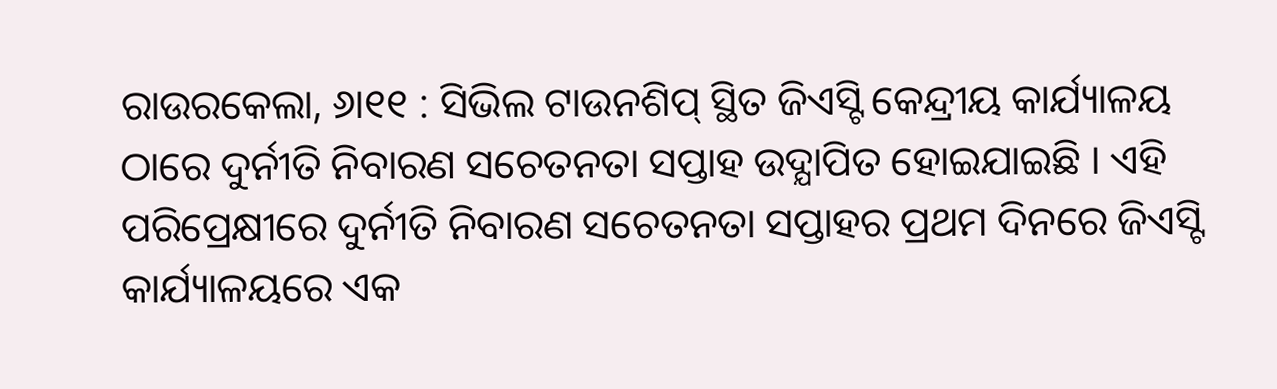ରାଉରକେଲା, ୬ା୧୧ : ସିଭିଲ ଟାଉନଶିପ୍ ସ୍ଥିତ ଜିଏସ୍ଟି କେନ୍ଦ୍ରୀୟ କାର୍ଯ୍ୟାଳୟ ଠାରେ ଦୁର୍ନୀତି ନିବାରଣ ସଚେତନତା ସପ୍ତାହ ଉଦ୍ଯାପିତ ହୋଇଯାଇଛି । ଏହି ପରିପ୍ରେକ୍ଷୀରେ ଦୁର୍ନୀତି ନିବାରଣ ସଚେତନତା ସପ୍ତାହର ପ୍ରଥମ ଦିନରେ ଜିଏସ୍ଟି କାର୍ଯ୍ୟାଳୟରେ ଏକ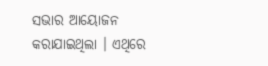ସଭାର ଆୟୋଜନ କରାଯାଇଥିଲା । ଏଥିରେ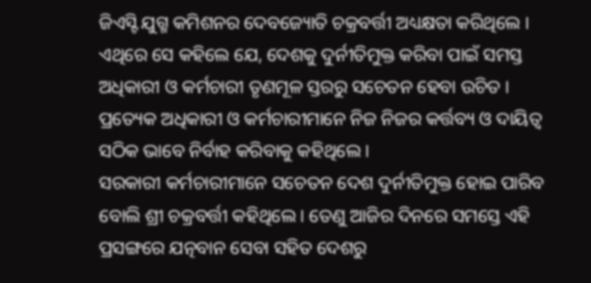ଜିଏସ୍ଟି ଯୁଗ୍ମ କମିଶନର ଦେବଜ୍ୟୋତି ଚକ୍ରବର୍ତ୍ତୀ ଅଧ୍ୟକ୍ଷତା କରିଥିଲେ । ଏଥିରେ ସେ କହିଲେ ଯେ, ଦେଶକୁ ଦୁର୍ନୀତିମୁକ୍ତ କରିବା ପାଇଁ ସମସ୍ତ ଅଧିକାରୀ ଓ କର୍ମଚାରୀ ତୃଣମୂଳ ସ୍ତରରୁ ସଚେତନ ହେବା ଉଚିତ । ପ୍ରତ୍ୟେକ ଅଧିକାରୀ ଓ କର୍ମଚାରୀମାନେ ନିଜ ନିଜର କର୍ତ୍ତବ୍ୟ ଓ ଦାୟିତ୍ୱ ସଠିକ ଭାବେ ନିର୍ବାହ କରିବାକୁ କହିଥିଲେ ।
ସରକାରୀ କର୍ମଚାରୀମାନେ ସଚେତନ ଦେଶ ଦୁର୍ନୀତିମୁକ୍ତ ହୋଇ ପାରିବ ବୋଲି ଶ୍ରୀ ଚକ୍ରବର୍ତ୍ତୀ କହିଥିଲେ । ତେଣୁ ଆଜିର ଦିନରେ ସମସ୍ତେ ଏହି ପ୍ରସଙ୍ଗରେ ଯତ୍ନବାନ ସେବା ସହିତ ଦେଶରୁ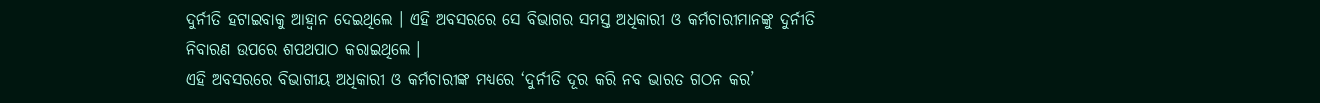ଦୁର୍ନୀତି ହଟାଇବାକୁ ଆହ୍ୱାନ ଦେଇଥିଲେ । ଏହି ଅବସରରେ ସେ ବିଭାଗର ସମସ୍ତ ଅଧିକାରୀ ଓ କର୍ମଚାରୀମାନଙ୍କୁ ଦୁର୍ନୀତି ନିବାରଣ ଉପରେ ଶପଥପାଠ କରାଇଥିଲେ ।
ଏହି ଅବସରରେ ବିଭାଗୀୟ ଅଧିକାରୀ ଓ କର୍ମଚାରୀଙ୍କ ମଧ୍ୟରେ ‘ଦୁର୍ନୀତି ଦୂର କରି ନବ ଭାରତ ଗଠନ କର’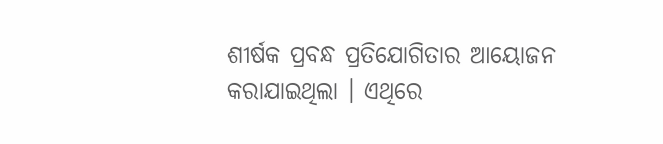ଶୀର୍ଷକ ପ୍ରବନ୍ଧ ପ୍ରତିଯୋଗିତାର ଆୟୋଜନ କରାଯାଇଥିଲା । ଏଥିରେ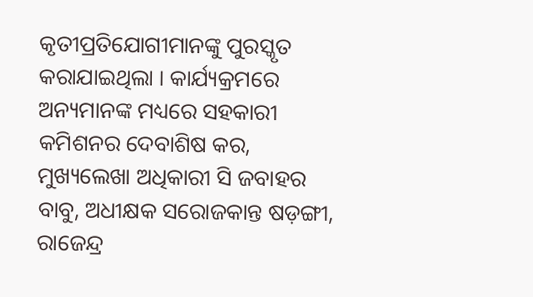କୃତୀପ୍ରତିଯୋଗୀମାନଙ୍କୁ ପୁରସ୍କୃତ କରାଯାଇଥିଲା । କାର୍ଯ୍ୟକ୍ରମରେ ଅନ୍ୟମାନଙ୍କ ମଧ୍ୟରେ ସହକାରୀ କମିଶନର ଦେବାଶିଷ କର, ମୁଖ୍ୟଲେଖା ଅଧିକାରୀ ସି ଜବାହର ବାବୁ, ଅଧୀକ୍ଷକ ସରୋଜକାନ୍ତ ଷଡ଼ଙ୍ଗୀ, ରାଜେନ୍ଦ୍ର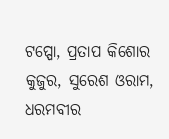ଟପ୍ପୋ, ପ୍ରତାପ କିଶୋର କୁଜୁର, ସୁରେଶ ଓରାମ, ଧରମବୀର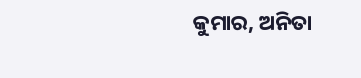କୁମାର, ଅନିତା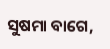ସୁଷମା ବାଗେ,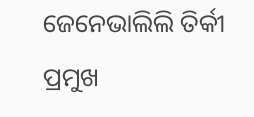ଜେନେଭାଲିଲି ତିର୍କୀ ପ୍ରମୁଖ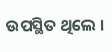ଉପସ୍ଥିତ ଥିଲେ ।